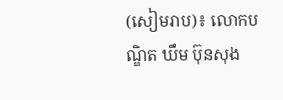(សៀមរាប)៖ លោកបណ្ឌិត ឃឹម ប៊ុនសុង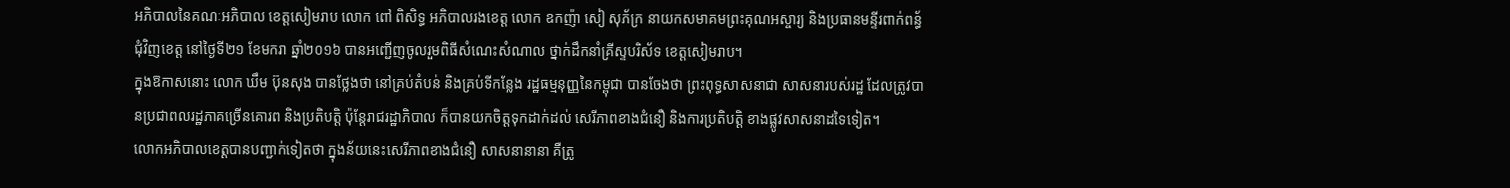អភិបាលនៃគណៈអភិបាល ខេត្តសៀមរាប លោក ពៅ ពិសិទ្ធ អភិបាលរងខេត្ត លោក ឧកញ៉ា សៀ សុភ័ក្រ នាយកសមាគមព្រះគុណអស្ចារ្យ និងប្រធានមន្ទីរពាក់ពន្ធ័ជុំវិញខេត្ត នៅថ្ងៃទី២១ ខែមករា ឆ្នាំ២០១៦ បានអញ្ជើញចូលរួមពិធីសំណេះសំណាល ថ្នាក់ដឹកនាំគ្រីស្ទបរិស័ទ ខេត្តសៀមរាប។
ក្នុងឱកាសនោះ លោក ឃឹម ប៊ុនសុង បានថ្លែងថា នៅគ្រប់តំបន់ និងគ្រប់ទីកន្លែង រដ្ឋធម្មនុញ្ញនៃកម្ពុជា បានចែងថា ព្រះពុទ្ធសាសនាជា សាសនារបស់រដ្ឋ ដែលត្រូវបានប្រជាពលរដ្ឋភាគច្រើនគោរព និងប្រតិបត្តិ ប៉ុន្តែរាជរដ្ឋាភិបាល ក៏បានយកចិត្តទុកដាក់ដល់ សេរីភាពខាងជំនឿ និងការប្រតិបត្តិ ខាងផ្លូវសាសនាដទៃទៀត។
លោកអភិបាលខេត្តបានបញ្ជាក់ទៀតថា ក្នុងន័យនេះសេរីភាពខាងជំនឿ សាសនានានា គឺត្រូ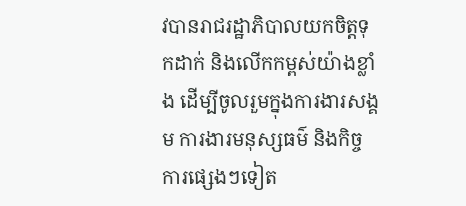វបានរាជរដ្ឋាភិបាលយកចិត្តទុកដាក់ និងលើកកម្ពស់យ៉ាងខ្លាំង ដើម្បីចូលរួមក្នុងការងារសង្គម ការងារមនុស្សធម៌ និងកិច្ចការផ្សេងៗទៀត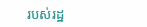របស់រដ្ឋ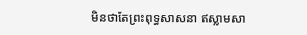មិនថាតែព្រះពុទ្ធសាសនា ឥស្លាមសា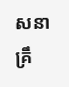សនា គ្រឹ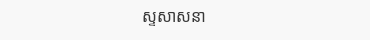ស្ទសាសនា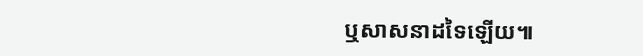ឬសាសនាដទៃឡើយ៕